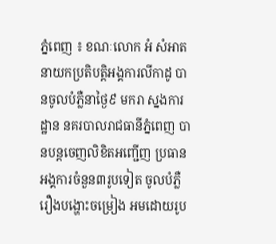ភ្នំពេញ ៖ ខណៈលោក អំ សំអាត នាយកប្រតិបត្តិអង្គការលីកាដូ បានចូលបំភ្លឺនាថ្ងៃ៩ មករា ស្នងការដ្ឋាន នគរបាលរាជធានីភ្នំពេញ បានបន្តចេញលិខិតអញ្ជើញ ប្រធានអង្គការចំនួន៣រូបទៀត ចូលបំភ្លឺរឿងបង្ហោះចម្រៀង អមដោយរូប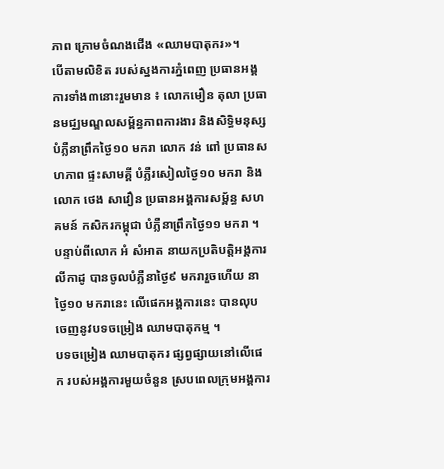ភាព ក្រោមចំណងជើង «ឈាមបាតុករ»។
បើតាមលិខិត របស់ស្នងការភ្នំពេញ ប្រធានអង្គការទាំង៣នោះរួមមាន ៖ លោកមឿន តុលា ប្រធានមជ្ឈមណ្ឌលសម្ព័ន្ធភាពការងារ និងសិទ្ធិមនុស្ស បំភ្លឺនាព្រឹកថ្ងៃ១០ មករា លោក វន់ ពៅ ប្រធានសហភាព ផ្ទះសាមគ្គី បំភ្លឺរសៀលថ្ងៃ១០ មករា និងលោក ថេង សាវឿន ប្រធានអង្គការសម្ព័ន្ធ សហគមន៍ កសិករកម្ពុជា បំភ្លឺនាព្រឹកថ្ងៃ១១ មករា ។
បន្ទាប់ពីលោក អំ សំអាត នាយកប្រតិបត្តិអង្គការលីកាដូ បានចូលបំភ្លឺនាថ្ងៃ៩ មករារួចហើយ នាថ្ងៃ១០ មករានេះ លើផេកអង្គការនេះ បានលុបចេញនូវបទចម្រៀង ឈាមបាតុកម្ម ។
បទចម្រៀង ឈាមបាតុករ ផ្សព្វផ្សាយនៅលើផេក របស់អង្គការមួយចំនួន ស្របពេលក្រុមអង្គការ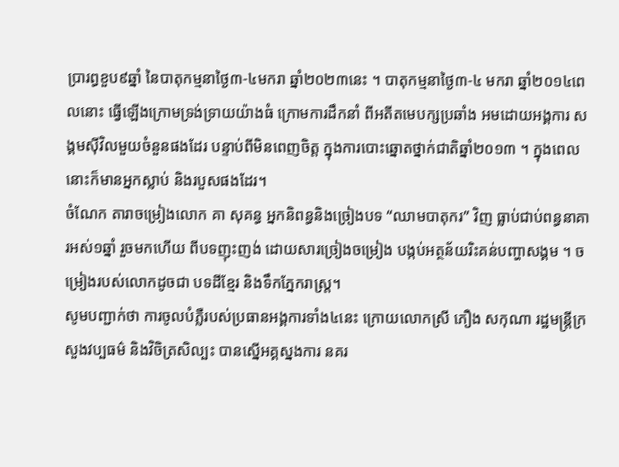ប្រារព្ធខួប៩ឆ្នាំ នៃបាតុកម្មនាថ្ងៃ៣-៤មករា ឆ្នាំ២០២៣នេះ ។ បាតុកម្មនាថ្ងៃ៣-៤ មករា ឆ្នាំ២០១៤ពេលនោះ ធ្វើឡើងក្រោមទ្រង់ទ្រាយយ៉ាងធំ ក្រោមការដឹកនាំ ពីអតីតមេបក្សប្រឆាំង អមដោយអង្គការ សង្គមស៊ីវិលមួយចំនួនផងដែរ បន្ទាប់ពីមិនពេញចិត្ត ក្នុងការបោះឆ្នោតថ្នាក់ជាតិឆ្នាំ២០១៣ ។ ក្នុងពេលនោះក៏មានអ្នកស្លាប់ និងរបួសផងដែរ។
ចំណែក តារាចម្រៀងលោក គា សុគន្ធ អ្នកនិពន្ធនិងច្រៀងបទ “ឈាមបាតុករ” វិញ ធ្លាប់ជាប់ពន្ធនាគារអស់១ឆ្នាំ រួចមកហើយ ពីបទញុះញង់ ដោយសារច្រៀងចម្រៀង បង្កប់អត្ថន័យរិះគន់បញ្ហាសង្គម ។ ចម្រៀងរបស់លោកដូចជា បទដីខ្មែរ និងទឹកភ្នែករាស្ត្រ។
សូមបញ្ជាក់ថា ការចូលបំភ្លឺរបស់ប្រធានអង្គការទាំង៤នេះ ក្រោយលោកស្រី ភឿង សកុណា រដ្ឋមន្រ្តីក្រសួងវប្បធម៌ និងវិចិត្រសិល្បះ បានស្នើអគ្គស្នងការ នគរ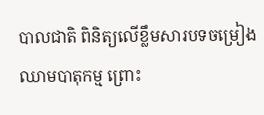បាលជាតិ ពិនិត្យលើខ្លឹមសារបទចម្រៀង ឈាមបាតុកម្ម ព្រោះ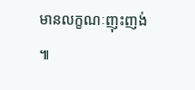មានលក្ខណៈញុះញង់ ៕